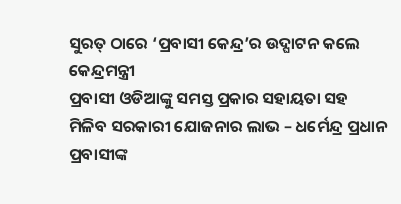ସୁରତ୍ ଠାରେ ‘ପ୍ରବାସୀ କେନ୍ଦ୍ର’ର ଉଦ୍ଘାଟନ କଲେ କେନ୍ଦ୍ରମନ୍ତ୍ରୀ
ପ୍ରବାସୀ ଓଡିଆଙ୍କୁ ସମସ୍ତ ପ୍ରକାର ସହାୟତା ସହ
ମିଳିବ ସରକାରୀ ଯୋଜନାର ଲାଭ – ଧର୍ମେନ୍ଦ୍ର ପ୍ରଧାନ
ପ୍ରବାସୀଙ୍କ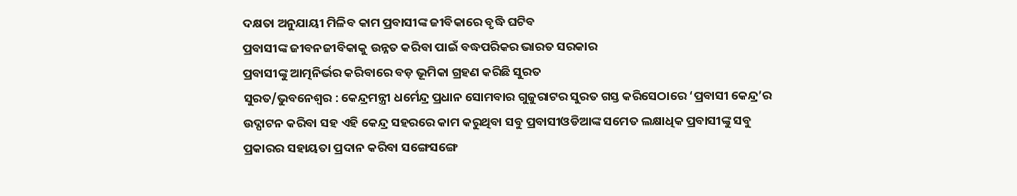ଦକ୍ଷତା ଅନୁଯାୟୀ ମିଳିବ କାମ ପ୍ରବାସୀଙ୍କ ଜୀବିକାରେ ବୃଦ୍ଧି ଘଟିବ
ପ୍ରବାସୀଙ୍କ ଜୀବନଜୀବିକାକୁ ଉନ୍ନତ କରିବା ପାଇଁ ବଦ୍ଧପରିକର ଭାରତ ସରକାର
ପ୍ରବାସୀଙ୍କୁ ଆତ୍ମନିର୍ଭର କରିବାରେ ବଡ଼ ଭୂମିକା ଗ୍ରହଣ କରିଛି ସୁରତ
ସୁରତ/ଭୁବନେଶ୍ୱର : କେନ୍ଦ୍ରମନ୍ତ୍ରୀ ଧର୍ମେନ୍ଦ୍ର ପ୍ରଧାନ ସୋମବାର ଗୁଜୁରାଟର ସୁରତ ଗସ୍ତ କରିସେଠାରେ ‘ପ୍ରବାସୀ କେନ୍ଦ୍ର’ର ଉଦ୍ଘାଟନ କରିବା ସହ ଏହି କେନ୍ଦ୍ର ସହରରେ କାମ କରୁଥିବା ସବୁ ପ୍ରବାସୀଓଡିଆଙ୍କ ସମେତ ଲକ୍ଷାଧିକ ପ୍ରବାସୀଙ୍କୁ ସବୁ ପ୍ରକାରର ସହାୟତା ପ୍ରଦାନ କରିବା ସଙ୍ଗେସଙ୍ଗେ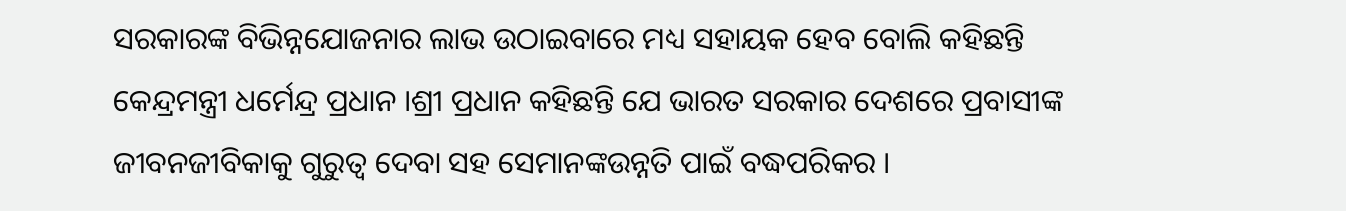ସରକାରଙ୍କ ବିଭିନ୍ନଯୋଜନାର ଲାଭ ଉଠାଇବାରେ ମଧ୍ୟ ସହାୟକ ହେବ ବୋଲି କହିଛନ୍ତି କେନ୍ଦ୍ରମନ୍ତ୍ରୀ ଧର୍ମେନ୍ଦ୍ର ପ୍ରଧାନ ।ଶ୍ରୀ ପ୍ରଧାନ କହିଛନ୍ତି ଯେ ଭାରତ ସରକାର ଦେଶରେ ପ୍ରବାସୀଙ୍କ ଜୀବନଜୀବିକାକୁ ଗୁରୁତ୍ୱ ଦେବା ସହ ସେମାନଙ୍କଉନ୍ନତି ପାଇଁ ବଦ୍ଧପରିକର ।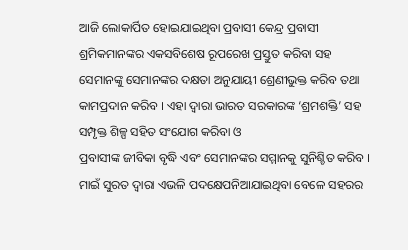ଆଜି ଲୋକାର୍ପିତ ହୋଇଯାଇଥିବା ପ୍ରବାସୀ କେନ୍ଦ୍ର ପ୍ରବାସୀ ଶ୍ରମିକମାନଙ୍କର ଏକସବିଶେଷ ରୂପରେଖ ପ୍ରସ୍ତୁତ କରିବା ସହ ସେମାନଙ୍କୁ ସେମାନଙ୍କର ଦକ୍ଷତା ଅନୁଯାୟୀ ଶ୍ରେଣୀଭୁକ୍ତ କରିବ ତଥା କାମପ୍ରଦାନ କରିବ । ଏହା ଦ୍ୱାରା ଭାରତ ସରକାରଙ୍କ ‘ଶ୍ରମଶକ୍ତି’ ସହ ସମ୍ପୃକ୍ତ ଶିଳ୍ପ ସହିତ ସଂଯୋଗ କରିବା ଓ
ପ୍ରବାସୀଙ୍କ ଜୀବିକା ବୃଦ୍ଧି ଏବଂ ସେମାନଙ୍କର ସମ୍ମାନକୁ ସୁନିଶ୍ଚିତ କରିବ । ମାଇଁ ସୁରତ ଦ୍ୱାରା ଏଭଳି ପଦକ୍ଷେପନିଆଯାଇଥିବା ବେଳେ ସହରର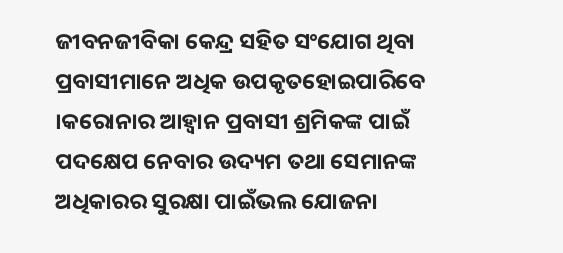ଜୀବନଜୀବିକା କେନ୍ଦ୍ର ସହିତ ସଂଯୋଗ ଥିବା ପ୍ରବାସୀମାନେ ଅଧିକ ଉପକୃତହୋଇପାରିବେ ।କରୋନାର ଆହ୍ୱାନ ପ୍ରବାସୀ ଶ୍ରମିକଙ୍କ ପାଇଁ ପଦକ୍ଷେପ ନେବାର ଉଦ୍ୟମ ତଥା ସେମାନଙ୍କ ଅଧିକାରର ସୁରକ୍ଷା ପାଇଁଭଲ ଯୋଜନା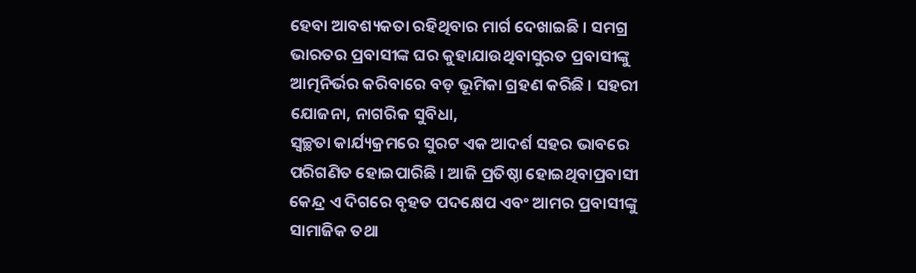ହେବା ଆବଶ୍ୟକତା ରହିଥିବାର ମାର୍ଗ ଦେଖାଇଛି । ସମଗ୍ର ଭାରତର ପ୍ରବାସୀଙ୍କ ଘର କୁହାଯାଉଥିବାସୁରତ ପ୍ରବାସୀଙ୍କୁ ଆତ୍ମନିର୍ଭର କରିବାରେ ବଡ଼ ଭୂମିକା ଗ୍ରହଣ କରିଛି । ସହରୀ ଯୋଜନା, ନାଗରିକ ସୁବିଧା,
ସ୍ୱଚ୍ଛତା କାର୍ଯ୍ୟକ୍ରମରେ ସୁରଟ ଏକ ଆଦର୍ଶ ସହର ଭାବରେ ପରିଗଣିତ ହୋଇପାରିଛି । ଆଜି ପ୍ରତିଷ୍ଠା ହୋଇଥିବାପ୍ରବାସୀ କେନ୍ଦ୍ର ଏ ଦିଗରେ ବୃହତ ପଦକ୍ଷେପ ଏବଂ ଆମର ପ୍ରବାସୀଙ୍କୁ ସାମାଜିକ ତଥା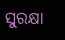ସୁରକ୍ଷା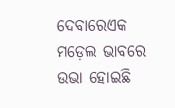ଦେବାରେଏକ ମଡ଼େଲ ଭାବରେ ଉଭା ହୋଇଛି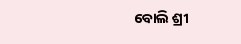ବୋଲି ଶ୍ରୀ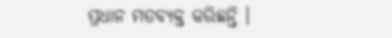ପ୍ରଧାନ ମତବ୍ୟକ୍ତ କରିଛନ୍ତି ।